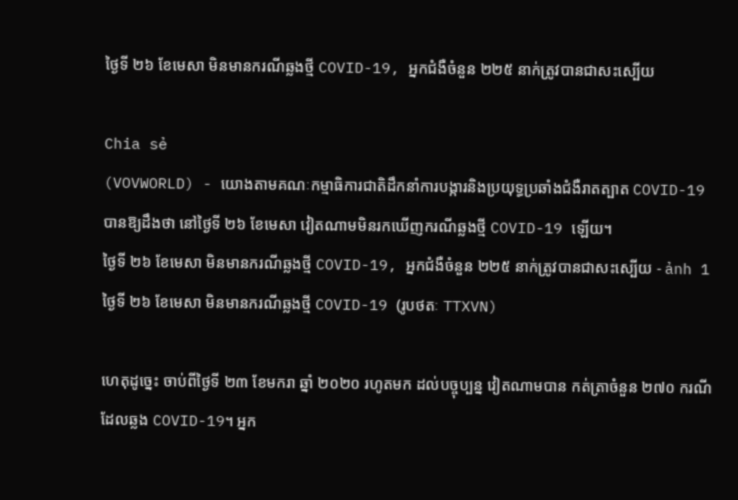ថ្ងៃទី ២៦ ខែមេសា មិនមានករណីឆ្លងថ្មី COVID-19, អ្នកជំងឺចំនួន ២២៥ នាក់ត្រូវបានជាសះស្បើយ

Chia sẻ
(VOVWORLD) - យោងតាមគណៈកម្មាធិការជាតិដឹកនាំការបង្ការនិងប្រយុទ្ធប្រឆាំងជំងឺរាតត្បាត COVID-19 បានឱ្យដឹងថា នៅថ្ងៃទី ២៦ ខែមេសា វៀតណាមមិនរកឃើញករណីឆ្លងថ្មី COVID-19 ឡើយ។
ថ្ងៃទី ២៦ ខែមេសា មិនមានករណីឆ្លងថ្មី COVID-19, អ្នកជំងឺចំនួន ២២៥ នាក់ត្រូវបានជាសះស្បើយ - ảnh 1 ថ្ងៃទី ២៦ ខែមេសា មិនមានករណីឆ្លងថ្មី COVID-19 (រូបថតៈ TTXVN)

ហេតុដូច្នេះ ចាប់ពីថ្ងៃទី ២៣ ខែមករា ឆ្នាំ ២០២០ រហូតមក ដល់បច្ចុប្បន្ន វៀតណាមបាន កត់ត្រាចំនួន ២៧០ ករណីដែលឆ្លង COVID-19។ អ្នក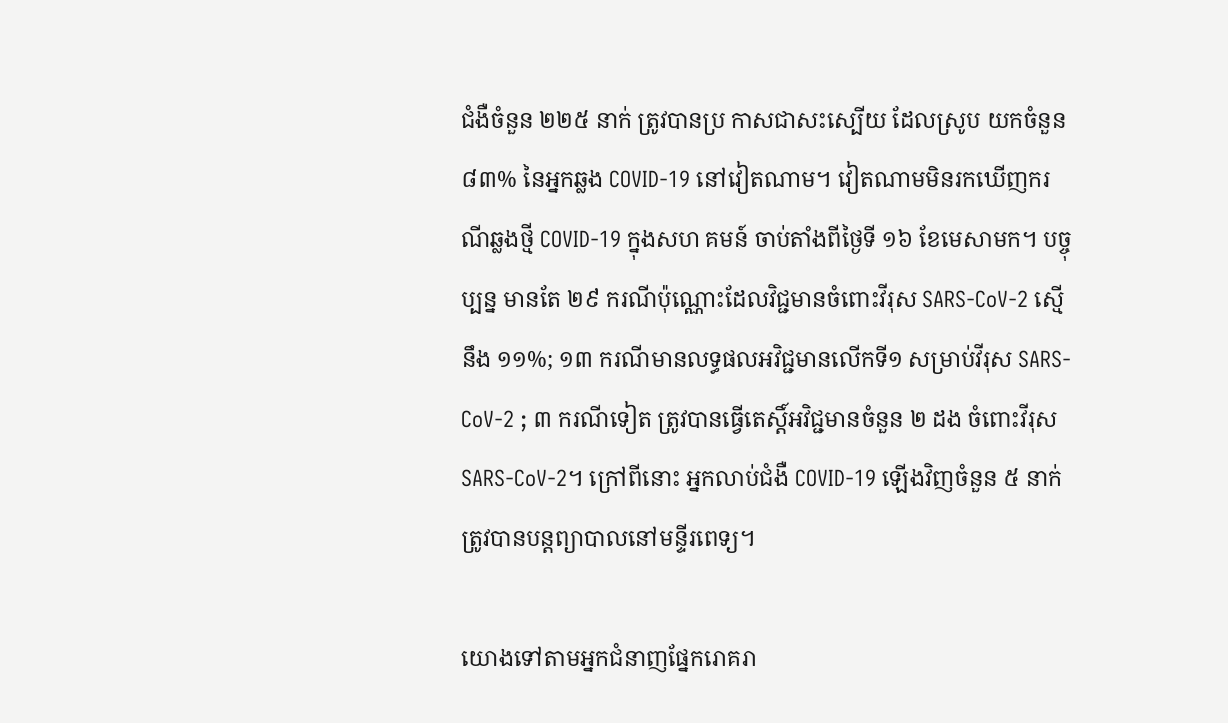ជំងឺចំនួន ២២៥ នាក់ ត្រូវបានប្រ កាសជាសះស្បើយ ដែលស្រូប យកចំនួន ៨៣% នៃអ្នកឆ្លង COVID-19 នៅវៀតណាម។ វៀតណាមមិនរកឃើញករណីឆ្លងថ្មី COVID-19 ក្នុងសហ គមន៍ ចាប់តាំងពីថ្ងៃទី ១៦ ខែមេសាមក។ បច្ចុប្បន្ន មានតែ ២៩ ករណីប៉ុណ្ណោះដែលវិជ្ជមានចំពោះវីរុស SARS-CoV-2 ស្មើនឹង ១១%; ១៣ ករណីមានលទ្ធផលអវិជ្ជមានលើកទី១ សម្រាប់វីរុស SARS-CoV-2 ; ៣ ករណីទៀត ត្រូវបានធ្វើតេស្តិ៍អវិជ្ជមានចំនួន ២ ដង ចំពោះវីរុស SARS-CoV-2។ ក្រៅពីនោះ អ្នកលាប់ជំងឺ COVID-19 ឡើងវិញចំនួន ៥ នាក់ត្រូវបានបន្តព្យាបាលនៅមន្ទីរពេទ្យ។

យោងទៅតាមអ្នកជំនាញផ្នែករោគរា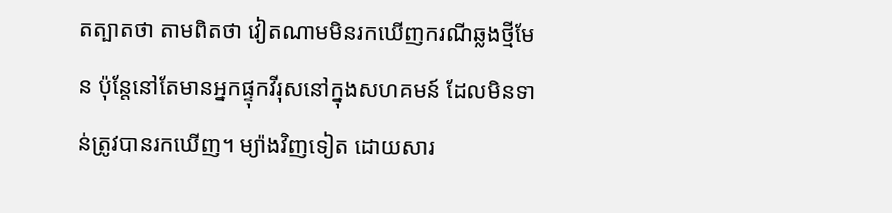តត្បាតថា តាមពិតថា វៀតណាមមិនរកឃើញករណីឆ្លងថ្មីមែន ប៉ុន្តែនៅតែមានអ្នកផ្ទុកវីរុសនៅក្នុងសហគមន៍ ដែលមិនទាន់ត្រូវបានរកឃើញ។ ម្យ៉ាងវិញទៀត ដោយសារ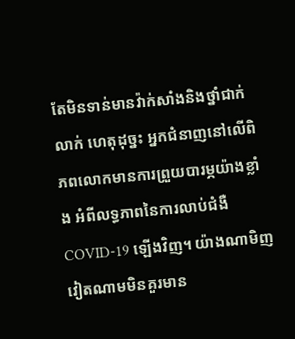តែមិនទាន់មានវ៉ាក់សាំងនិងថ្នាំជាក់លាក់ ហេតុដុច្នះ អ្នកជំនាញនៅលើពិភពលោកមានការព្រួយបារម្ភយ៉ាងខ្លាំង អំពីលទ្ធភាពនៃការលាប់ជំងឺ COVID-19 ឡើងវិញ។ យ៉ាងណាមិញ វៀតណាមមិនគួរមាន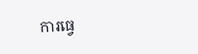ការធ្វេ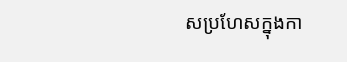សប្រហែសក្នុងកា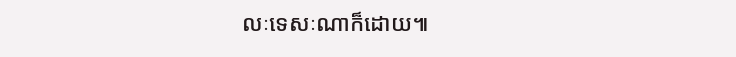លៈទេសៈណាក៏ដោយ៕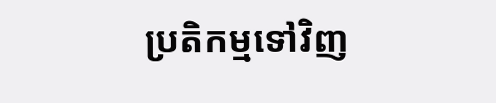ប្រតិកម្មទៅវិញ